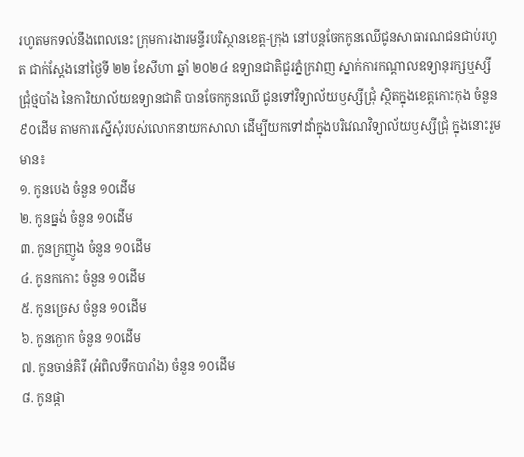រហូតមកទល់នឹងពេលនេះ ក្រុមការងារមន្ទីរបរិស្ថានខេត្ត-ក្រុង នៅបន្តចែកកូនឈើជូនសាធារណជនជាប់រហូត ជាក់ស្តែងនៅថ្ងៃទី ២២ ខែសីហា ឆ្នាំ ២០២៤ ឧទ្យានជាតិជួរភ្នំក្រវាញ ស្នាក់ការកណ្ដាលឧទ្យានុរក្សឬស្សីជ្រុំថ្មបាំង នៃការិយាល័យឧទ្យានជាតិ បានចែកកូនឈើ ជូនទៅវិទ្យាល័យឫស្សីជ្រុំ ស្ថិតក្នុងខេត្តកោះកុង ចំនួន ៩០ដើម តាមការស្នើសុំរបស់លោកនាយកសាលា ដើម្បីយកទៅដាំក្នុងបរិវេណវិទ្យាល័យឫស្សីជ្រុំ ក្នុងនោះរួមមាន៖
១. កូនបេង ចំនួន ១០ដើម
២. កូនធ្នង់ ចំនួន ១០ដើម
៣. កូនក្រញូង ចំនួន ១០ដើម
៤. កូនកកោះ ចំនួន ១០ដើម
៥. កូនច្រេស ចំនួន ១០ដើម
៦. កូនក្ងោក ចំនួន ១០ដើម
៧. កូនចាន់គិរី (អំពិលទឹកបារាំង) ចំនួន ១០ដើម
៨. កូនផ្កា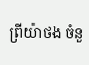ព្រីយ៉ាថង ចំនួ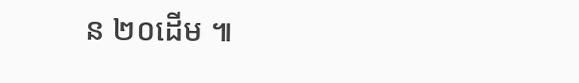ន ២០ដើម ៕